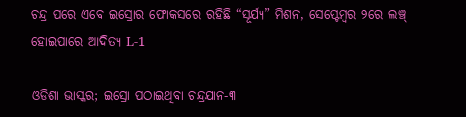ଚନ୍ଦ୍ର ପରେ ଏବେ ଇସ୍ରୋର ଫୋକସରେ ରହିଛି “ସୂର୍ଯ୍ୟ” ମିଶନ, ସେପ୍ଟେମ୍ବର ୨ରେ ଲଞ୍ଚ୍‌ ହୋଇପାରେ ଆଦିତ୍ୟ L-1

ଓଡିଶା ଭାସ୍କର; ଇସ୍ରୋ ପଠାଇଥିବା ଚନ୍ଦ୍ରଯାନ-୩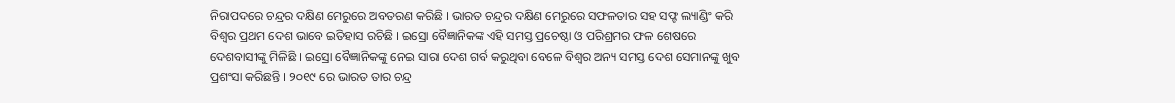ନିରାପଦରେ ଚନ୍ଦ୍ରର ଦକ୍ଷିଣ ମେରୁରେ ଅବତରଣ କରିଛି । ଭାରତ ଚନ୍ଦ୍ରର ଦକ୍ଷିଣ ମେରୁରେ ସଫଳତାର ସହ ସଫ୍ଟ ଲ୍ୟାଣ୍ଡିଂ କରି ବିଶ୍ୱର ପ୍ରଥମ ଦେଶ ଭାବେ ଇତିହାସ ରଚିଛି । ଇସ୍ରୋ ବୈଜ୍ଞାନିକଙ୍କ ଏହି ସମସ୍ତ ପ୍ରଚେଷ୍ଠା ଓ ପରିଶ୍ରମର ଫଳ ଶେଷରେ ଦେଶବାସୀଙ୍କୁ ମିଳିଛି । ଇସ୍ରୋ ବୈଜ୍ଞାନିକଙ୍କୁ ନେଇ ସାରା ଦେଶ ଗର୍ବ କରୁଥିବା ବେଳେ ବିଶ୍ୱର ଅନ୍ୟ ସମସ୍ତ ଦେଶ ସେମାନଙ୍କୁ ଖୁବ ପ୍ରଶଂସା କରିଛନ୍ତି । ୨୦୧୯ ରେ ଭାରତ ତାର ଚନ୍ଦ୍ର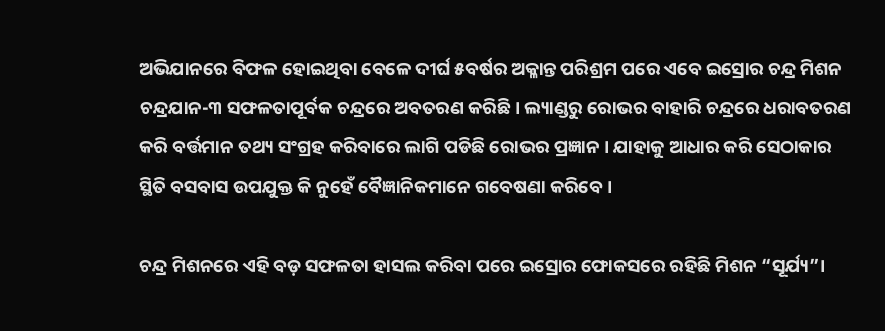ଅଭିଯାନରେ ବିଫଳ ହୋଇଥିବା ବେଳେ ଦୀର୍ଘ ୫ବର୍ଷର ଅକ୍ଳାନ୍ତ ପରିଶ୍ରମ ପରେ ଏବେ ଇସ୍ରୋର ଚନ୍ଦ୍ର ମିଶନ ଚନ୍ଦ୍ରଯାନ-୩ ସଫଳତାପୂର୍ବକ ଚନ୍ଦ୍ରରେ ଅବତରଣ କରିଛି । ଲ୍ୟାଣ୍ଡରୁ ରୋଭର ବାହାରି ଚନ୍ଦ୍ରରେ ଧରାବତରଣ କରି ବର୍ତ୍ତମାନ ତଥ୍ୟ ସଂଗ୍ରହ କରିବାରେ ଲାଗି ପଡିଛି ରୋଭର ପ୍ରଜ୍ଞାନ । ଯାହାକୁ ଆଧାର କରି ସେଠାକାର ସ୍ଥିତି ବସବାସ ଉପଯୁକ୍ତ କି ନୁହେଁ ବୈଜ୍ଞାନିକମାନେ ଗବେଷଣା କରିବେ ।

ଚନ୍ଦ୍ର ମିଶନରେ ଏହି ବଡ଼ ସଫଳତା ହାସଲ କରିବା ପରେ ଇସ୍ରୋର ଫୋକସରେ ରହିଛି ମିଶନ “ସୂର୍ଯ୍ୟ”।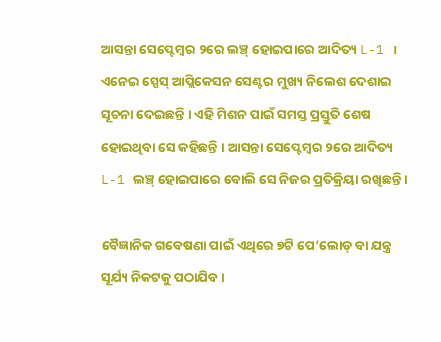ଆସନ୍ତା ସେପ୍ଟେମ୍ବର ୨ରେ ଲଞ୍ଚ୍‌ ହୋଇପାରେ ଆଦିତ୍ୟ L-1 । ଏନେଇ ସ୍ପେସ୍‌ ଆପ୍ଲିକେସନ ସେଣ୍ଟର ମୁଖ୍ୟ ନିଲେଶ ଦେଶାଇ ସୂଚନା ଦେଇଛନ୍ତି । ଏହି ମିଶନ ପାଇଁ ସମସ୍ତ ପ୍ରସ୍ତୁତି ଶେଷ ହୋଇଥିବା ସେ କହିଛନ୍ତି । ଆସନ୍ତା ସେପ୍ଟେମ୍ବର ୨ରେ ଆଦିତ୍ୟ L-1 ଲଞ୍ଚ୍‌ ହୋଇପାରେ ବୋଲି ସେ ନିଜର ପ୍ରତିକ୍ରିୟା ରଖିଛନ୍ତି ।

ବୈଜ୍ଞାନିକ ଗବେଷଣା ପାଇଁ ଏଥିରେ ୭ଟି ପେ’ଲୋଡ୍ ବା ଯନ୍ତ୍ର ସୂର୍ଯ୍ୟ ନିକଟକୁ ପଠାଯିବ ।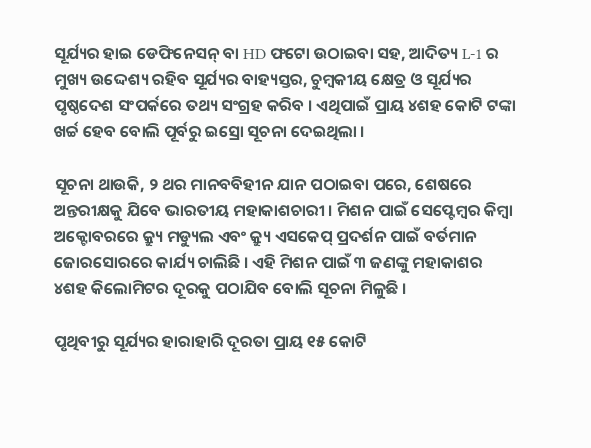ସୂର୍ଯ୍ୟର ହାଇ ଡେଫିନେସନ୍ ବା HD ଫଟୋ ଉଠାଇବା ସହ, ଆଦିତ୍ୟ L-1 ର ମୁଖ୍ୟ ଉଦ୍ଦେଶ୍ୟ ରହିବ ସୂର୍ଯ୍ୟର ବାହ୍ୟସ୍ତର, ଚୁମ୍ବକୀୟ କ୍ଷେତ୍ର ଓ ସୂର୍ଯ୍ୟର ପୃଷ୍ଠଦେଶ ସଂପର୍କରେ ତଥ୍ୟ ସଂଗ୍ରହ କରିବ । ଏଥିପାଇଁ ପ୍ରାୟ ୪ଶହ କୋଟି ଟଙ୍କା ଖର୍ଚ୍ଚ ହେବ ବୋଲି ପୂର୍ବରୁ ଇସ୍ରୋ ସୂଚନା ଦେଇଥିଲା ।

ସୂଚନା ଥାଉକି, ୨ ଥର ମାନବବିହୀନ ଯାନ ପଠାଇବା ପରେ, ଶେଷରେ ଅନ୍ତରୀକ୍ଷକୁ ଯିବେ ଭାରତୀୟ ମହାକାଶଚାରୀ । ମିଶନ ପାଇଁ ସେପ୍ଟେମ୍ବର କିମ୍ବା ଅକ୍ଟୋବରରେ କ୍ର୍ୟୁ ମଡ୍ୟୁଲ ଏବଂ କ୍ର୍ୟୁ ଏସକେପ୍ ପ୍ରଦର୍ଶନ ପାଇଁ ବର୍ତମାନ ଜୋରସୋରରେ କାର୍ଯ୍ୟ ଚାଲିଛି । ଏହି ମିଶନ ପାଇଁ ୩ ଜଣଙ୍କୁ ମହାକାଶର ୪ଶହ କିଲୋମିଟର ଦୂରକୁ ପଠାଯିବ ବୋଲି ସୂଚନା ମିଳୁଛି ।

ପୃଥିବୀରୁ ସୂର୍ଯ୍ୟର ହାରାହାରି ଦୂରତା ପ୍ରାୟ ୧୫ କୋଟି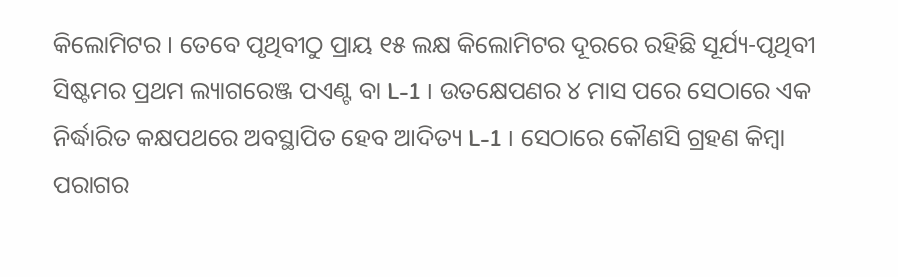କିଲୋମିଟର । ତେବେ ପୃଥିବୀଠୁ ପ୍ରାୟ ୧୫ ଲକ୍ଷ କିଲୋମିଟର ଦୂରରେ ରହିଛି ସୂର୍ଯ୍ୟ-ପୃଥିବୀ ସିଷ୍ଟମର ପ୍ରଥମ ଲ୍ୟାଗରେଞ୍ଜ ପଏଣ୍ଟ ବା L-1 । ଉତକ୍ଷେପଣର ୪ ମାସ ପରେ ସେଠାରେ ଏକ ନିର୍ଦ୍ଧାରିତ କକ୍ଷପଥରେ ଅବସ୍ଥାପିତ ହେବ ଆଦିତ୍ୟ L-1 । ସେଠାରେ କୌଣସି ଗ୍ରହଣ କିମ୍ବା ପରାଗର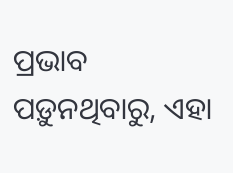ପ୍ରଭାବ ପଡ଼ୁନଥିବାରୁ, ଏହା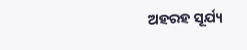ଅହରହ ସୂର୍ଯ୍ୟ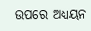ଉପରେ ଅଧ୍ୟୟନ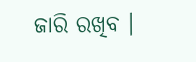ଜାରି ରଖିବ ।